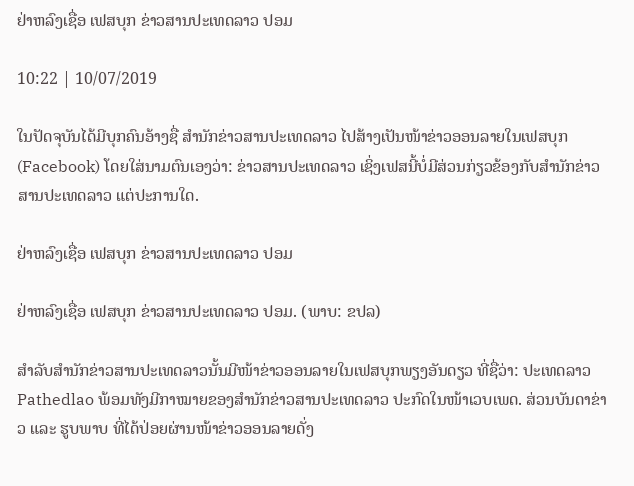ຢ່າຫລົງເຊື່ອ ເຟສບຸກ ຂ່າວສານປະເທດລາວ ປອມ

10:22 | 10/07/2019

ໃນປັດຈຸບັນໄດ້ມີບຸກຄົນອ້າງຊື່ ສຳນັກຂ່າວສານປະເທດລາວ ໄປສ້າງເປັນໜ້າຂ່າວອອນລາຍໃນເຟສບຸກ (Facebook) ໂດຍໃສ່ນາມຕົນເອງວ່າ: ຂ່າວສານປະເທດລາວ ເຊິ່ງເຟສນີ້ບໍ່ມີສ່ວນກ່ຽວຂ້ອງກັບສຳນັກຂ່າວສານປະເທດລາວ ແຕ່ປະການໃດ.

ຢ່າຫລົງເຊື່ອ ເຟສບຸກ ຂ່າວສານປະເທດລາວ ປອມ

ຢ່າຫລົງເຊື່ອ ເຟສບຸກ ຂ່າວສານປະເທດລາວ ປອມ. (ພາບ: ຂປລ)

ສຳລັບສຳນັກຂ່າວສານປະເທດລາວນັ້ນມີໜ້າຂ່າວອອນລາຍໃນເຟສບຸກພຽງອັນດຽວ ທີ່ຊື່ວ່າ: ປະເທດລາວ Pathedlao ພ້ອມທັງມີກາໝາຍຂອງສໍານັກຂ່າວສານປະເທດລາວ ປະກົດໃນໜ້າເວບເພດ. ສ່ວນບັນດາຂ່າວ ແລະ ຮູບພາບ ທີ່ໄດ້ປ່ອຍຜ່ານໜ້າຂ່າວອອນລາຍດັ່ງ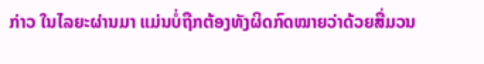ກ່າວ ໃນໄລຍະຜ່ານມາ ແມ່ນບໍ່ຖືກຕ້ອງທັງຜິດກົດໝາຍວ່າດ້ວຍສື່ມວນ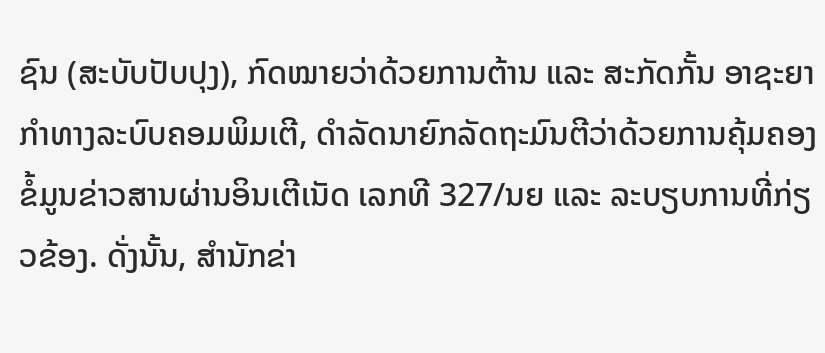ຊົນ (ສະບັບປັບປຸງ), ກົດໝາຍວ່າດ້ວຍການຕ້ານ ແລະ ສະກັດກັ້ນ ອາຊະຍາກຳທາງລະບົບຄອມພິມເຕີ, ດຳລັດນາຍົກລັດຖະມົນຕີວ່າດ້ວຍການຄຸ້ມຄອງຂໍ້ມູນຂ່າວສານຜ່ານອິນເຕີເນັດ ເລກທີ 327/ນຍ ແລະ ລະບຽບການທີ່ກ່ຽວຂ້ອງ. ດັ່ງນັ້ນ, ສຳນັກຂ່າ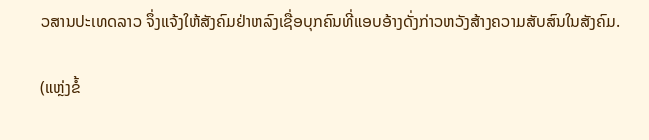ວສານປະເທດລາວ ຈຶ່ງແຈ້ງໃຫ້ສັງຄົມຢ່າຫລົງເຊື່ອບຸກຄົນທີ່ແອບອ້າງດັ່ງກ່າວຫວັງສ້າງຄວາມສັບສົນໃນສັງຄົມ.

(ແຫຼ່ງຂໍ້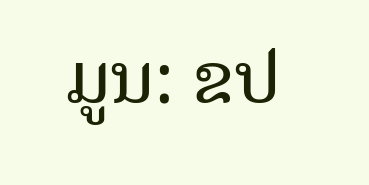ມູນ: ຂປ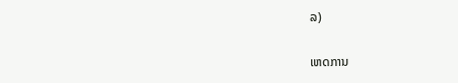ລ)

ເຫດການ